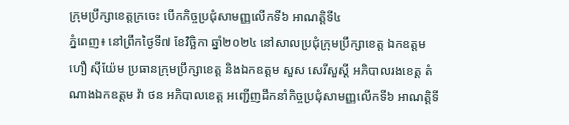ក្រុមប្រឹក្សាខេត្តក្រចេះ បើកកិច្ចប្រជុំសាមញ្ញលើកទី៦ អាណត្តិទី៤
ភ្នំពេញ៖ នៅព្រឹកថ្ងៃទី៧ ខែវិច្ឆិកា ឆ្នាំ២០២៤ នៅសាលប្រជុំក្រុមប្រឹក្សាខេត្ត ឯកឧត្តម ហឿ សុីយ៉ែម ប្រធានក្រុមប្រឹក្សាខេត្ត និងឯកឧត្តម សួស សេរីសួស្តី អភិបាលរងខេត្ត តំណាងឯកឧត្តម វ៉ា ថន អភិបាលខេត្ត អញ្ជើញដឹកនាំកិច្ចប្រជុំសាមញ្ញលើកទី៦ អាណត្តិទី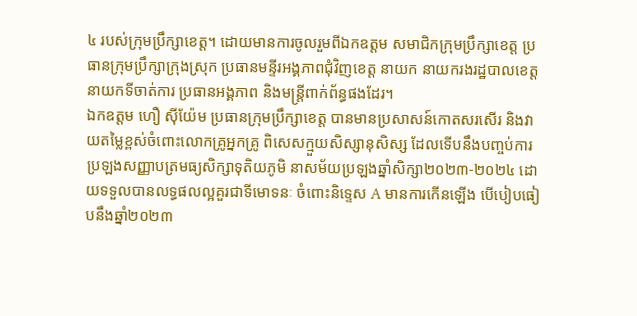៤ របស់ក្រុមប្រឹក្សាខេត្ត។ ដោយមានការចូលរួមពីឯកឧត្តម សមាជិកក្រុមប្រឹក្សាខេត្ត ប្រធានក្រុមប្រឹក្សាក្រុងស្រុក ប្រធានមន្ទីរអង្គភាពជុំវិញខេត្ត នាយក នាយករងរដ្ឋបាលខេត្ត នាយកទីចាត់ការ ប្រធានអង្គភាព និងមន្ត្រីពាក់ព័ន្ធផងដែរ។
ឯកឧត្តម ហឿ ស៊ីយ៉ែម ប្រធានក្រុមប្រឹក្សាខេត្ត បានមានប្រសាសន៍កោតសរសើរ និងវាយតម្លៃខ្ពស់ចំពោះលោកគ្រូអ្នកគ្រូ ពិសេសក្មួយសិស្សានុសិស្ស ដែលទើបនឹងបញ្ចប់ការប្រឡងសញ្ញាបត្រមធ្យសិក្សាទុតិយភូមិ នាសម័យប្រឡងឆ្នាំសិក្សា២០២៣-២០២៤ ដោយទទួលបានលទ្ធផលល្អគួរជាទីមោទនៈ ចំពោះនិទ្ទេស A មានការកើនឡើង បើបៀបធៀបនឹងឆ្នាំ២០២៣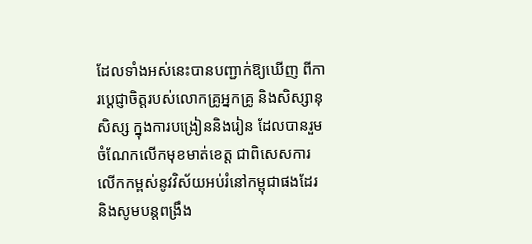ដែលទាំងអស់នេះបានបញ្ជាក់ឱ្យឃើញ ពីការប្តេជ្ញាចិត្តរបស់លោកគ្រូអ្នកគ្រូ និងសិស្សានុសិស្ស ក្នុងការបង្រៀននិងរៀន ដែលបានរួមចំណែកលើកមុខមាត់ខេត្ត ជាពិសេសការលើកកម្ពស់នូវវិស័យអប់រំនៅកម្ពុជាផងដែរ និងសូមបន្តពង្រឹង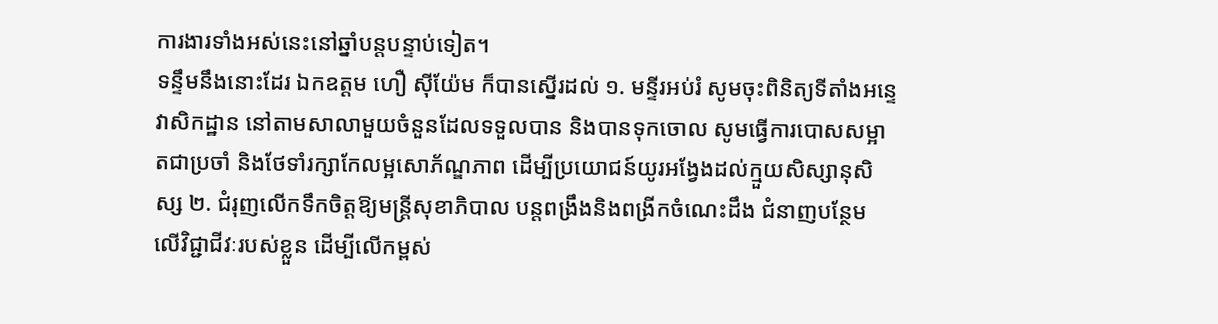ការងារទាំងអស់នេះនៅឆ្នាំបន្តបន្ទាប់ទៀត។
ទន្ទឹមនឹងនោះដែរ ឯកឧត្តម ហឿ ស៊ីយ៉ែម ក៏បានស្នើរដល់ ១. មន្ទីរអប់រំ សូមចុះពិនិត្យទីតាំងអន្ទេវាសិកដ្ឋាន នៅតាមសាលាមួយចំនួនដែលទទួលបាន និងបានទុកចោល សូមធ្វើការបោសសម្អាតជាប្រចាំ និងថែទាំរក្សាកែលម្អសោភ័ណ្ឌភាព ដើម្បីប្រយោជន៍យូរអង្វែងដល់ក្មួយសិស្សានុសិស្ស ២. ជំរុញលើកទឹកចិត្តឱ្យមន្រ្តីសុខាភិបាល បន្តពង្រឹងនិងពង្រីកចំណេះដឹង ជំនាញបន្ថែម លើវិជ្ជាជីវៈរបស់ខ្លួន ដើម្បីលើកម្ពស់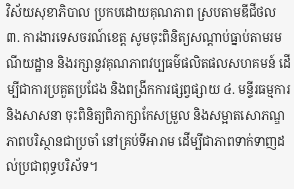វិស័យសុខាភិបាល ប្រកបដោយគុណភាព ស្របតាមឌីជីថល ៣. ការងារទេសចរណ៍ខេត្ត សូមចុះពិនិត្យសណ្តាប់ធ្នាប់តាមរមណីយដ្ឋាន និងរក្សានូវគុណភាពវប្បធម៌ផលិតផលសហគមន៍ ដើម្បីជាការប្រគួតប្រជែង និងពង្រីកការផ្សព្វផ្សាយ ៤. មន្ទីរធម្មការ និងសាសនា ចុះពិនិត្យពិភាក្សាកែសម្រួល និងសម្អាតសោភណ្ឌភាពបរិស្ថានជាប្រចាំ នៅគ្រប់ទីអារាម ដើម្បីជាភាពទាក់ទាញដល់ប្រជាពុទ្ធបរិស័ទ។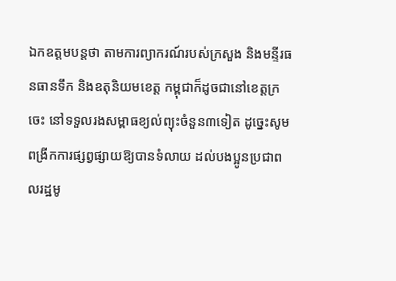ឯកឧត្តមបន្តថា តាមការព្យាករណ៍របស់ក្រសួង និងមន្ទីរធនធានទឹក និងឧតុនិយមខេត្ត កម្ពុជាក៏ដូចជានៅខេត្តក្រចេះ នៅទទួលរងសម្ពាធខ្យល់ព្យុះចំនួន៣ទៀត ដូច្នេះសូមពង្រីកការផ្សព្វផ្សាយឱ្យបានទំលាយ ដល់បងប្អូនប្រជាពលរដ្ឋមូ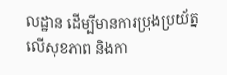លដ្ឋាន ដើម្បីមានការប្រុងប្រយ័ត្នលើសុខភាព និងកា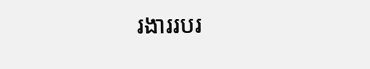រងាររបរ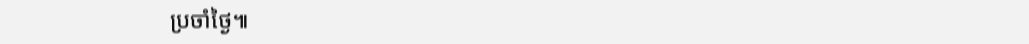ប្រចាំថ្ងៃ៕